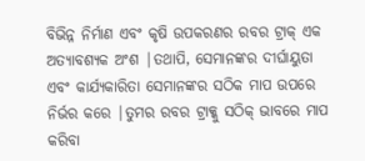ବିଭିନ୍ନ ନିର୍ମାଣ ଏବଂ କୃଷି ଉପକରଣର ରବର ଟ୍ରାକ୍ ଏକ ଅତ୍ୟାବଶ୍ୟକ ଅଂଶ |ତଥାପି, ସେମାନଙ୍କର ଦୀର୍ଘାୟୁତା ଏବଂ କାର୍ଯ୍ୟକାରିତା ସେମାନଙ୍କର ସଠିକ ମାପ ଉପରେ ନିର୍ଭର କରେ |ତୁମର ରବର ଟ୍ରାକ୍କୁ ସଠିକ୍ ଭାବରେ ମାପ କରିବା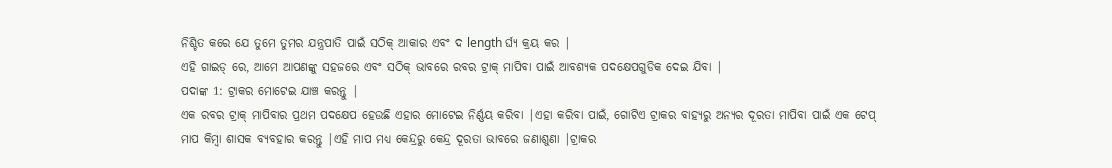ନିଶ୍ଚିତ କରେ ଯେ ତୁମେ ତୁମର ଯନ୍ତ୍ରପାତି ପାଇଁ ସଠିକ୍ ଆକାର ଏବଂ ଦ length ର୍ଘ୍ୟ କ୍ରୟ କର |
ଏହି ଗାଇଡ୍ ରେ, ଆମେ ଆପଣଙ୍କୁ ସହଜରେ ଏବଂ ସଠିକ୍ ଭାବରେ ରବର ଟ୍ରାକ୍ ମାପିବା ପାଇଁ ଆବଶ୍ୟକ ପଦକ୍ଷେପଗୁଡିକ ଦେଇ ଯିବା |
ପଦାଙ୍କ 1: ଟ୍ରାକର ମୋଟେଇ ଯାଞ୍ଚ କରନ୍ତୁ |
ଏକ ରବର ଟ୍ରାକ୍ ମାପିବାର ପ୍ରଥମ ପଦକ୍ଷେପ ହେଉଛି ଏହାର ମୋଟେଇ ନିର୍ଣ୍ଣୟ କରିବା |ଏହା କରିବା ପାଇଁ, ଗୋଟିଏ ଟ୍ରାକର ବାହ୍ୟରୁ ଅନ୍ୟର ଦୂରତା ମାପିବା ପାଇଁ ଏକ ଟେପ୍ ମାପ କିମ୍ବା ଶାସକ ବ୍ୟବହାର କରନ୍ତୁ |ଏହି ମାପ ମଧ୍ୟ କେନ୍ଦ୍ରରୁ କେନ୍ଦ୍ର ଦୂରତା ଭାବରେ ଜଣାଶୁଣା |ଟ୍ରାକର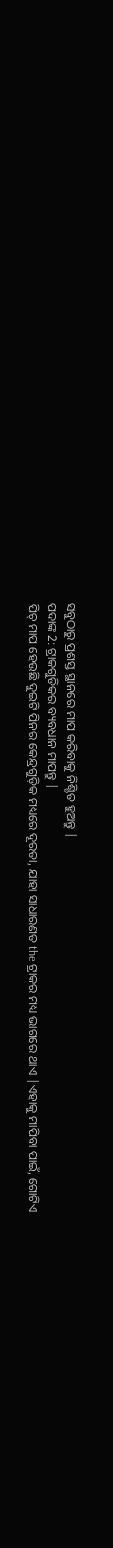ସବୁଠାରୁ ପ୍ରଶସ୍ତ ସ୍ଥାନରେ ମାପ କରିବାକୁ ନିଶ୍ଚିତ ହୁଅନ୍ତୁ |
ପଦାଙ୍କ 2: ଟ୍ରାକଗୁଡିକର ବ୍ୟବଧାନ ମାପନ୍ତୁ |
ପିଚ୍ ମାପ ହେଉଛି ଦୁଇଟି ପିନର କେନ୍ଦ୍ରଗୁଡ଼ିକ ମଧ୍ୟରେ ଦୂରତା, ଯାହା ସାଧାରଣତ the ଟ୍ରାକର ମଧ୍ୟ ଭାଗରେ ଥାଏ |ଏହାକୁ ମାପିବା ପାଇଁ, ଗୋଟିଏ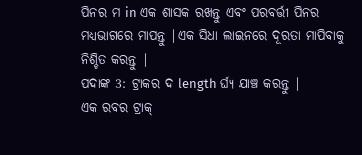ପିନର ମ in ଏକ ଶାସକ ରଖନ୍ତୁ ଏବଂ ପରବର୍ତ୍ତୀ ପିନର ମଧ୍ୟଭାଗରେ ମାପନ୍ତୁ |ଏକ ସିଧା ଲାଇନରେ ଦୂରତା ମାପିବାକୁ ନିଶ୍ଚିତ କରନ୍ତୁ |
ପଦାଙ୍କ 3: ଟ୍ରାକର ଦ length ର୍ଘ୍ୟ ଯାଞ୍ଚ କରନ୍ତୁ |
ଏକ ରବର ଟ୍ରାକ୍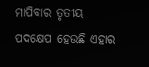ମାପିବାର ତୃତୀୟ ପଦକ୍ଷେପ ହେଉଛି ଏହାର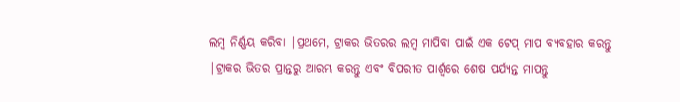ଲମ୍ବ ନିର୍ଣ୍ଣୟ କରିବା |ପ୍ରଥମେ, ଟ୍ରାକର ଭିତରର ଲମ୍ବ ମାପିବା ପାଇଁ ଏକ ଟେପ୍ ମାପ ବ୍ୟବହାର କରନ୍ତୁ |ଟ୍ରାକର ଭିତର ପ୍ରାନ୍ତରୁ ଆରମ୍ଭ କରନ୍ତୁ ଏବଂ ବିପରୀତ ପାର୍ଶ୍ୱରେ ଶେଷ ପର୍ଯ୍ୟନ୍ତ ମାପନ୍ତୁ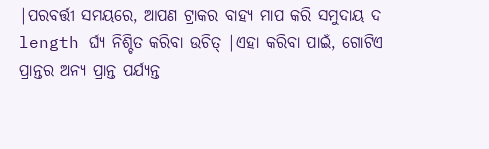|ପରବର୍ତ୍ତୀ ସମୟରେ, ଆପଣ ଟ୍ରାକର ବାହ୍ୟ ମାପ କରି ସମୁଦାୟ ଦ length ର୍ଘ୍ୟ ନିଶ୍ଚିତ କରିବା ଉଚିତ୍ |ଏହା କରିବା ପାଇଁ, ଗୋଟିଏ ପ୍ରାନ୍ତର ଅନ୍ୟ ପ୍ରାନ୍ତ ପର୍ଯ୍ୟନ୍ତ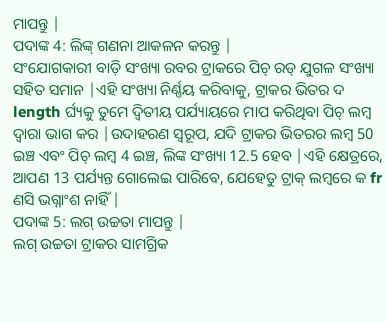ମାପନ୍ତୁ |
ପଦାଙ୍କ 4: ଲିଙ୍କ୍ ଗଣନା ଆକଳନ କରନ୍ତୁ |
ସଂଯୋଗକାରୀ ବାଡ଼ି ସଂଖ୍ୟା ରବର ଟ୍ରାକରେ ପିଚ୍ ରଡ୍ ଯୁଗଳ ସଂଖ୍ୟା ସହିତ ସମାନ |ଏହି ସଂଖ୍ୟା ନିର୍ଣ୍ଣୟ କରିବାକୁ, ଟ୍ରାକର ଭିତର ଦ length ର୍ଘ୍ୟକୁ ତୁମେ ଦ୍ୱିତୀୟ ପର୍ଯ୍ୟାୟରେ ମାପ କରିଥିବା ପିଚ୍ ଲମ୍ବ ଦ୍ୱାରା ଭାଗ କର |ଉଦାହରଣ ସ୍ୱରୂପ, ଯଦି ଟ୍ରାକର ଭିତରର ଲମ୍ବ 50 ଇଞ୍ଚ ଏବଂ ପିଚ୍ ଲମ୍ବ 4 ଇଞ୍ଚ, ଲିଙ୍କ ସଂଖ୍ୟା 12.5 ହେବ |ଏହି କ୍ଷେତ୍ରରେ, ଆପଣ 13 ପର୍ଯ୍ୟନ୍ତ ଗୋଲେଇ ପାରିବେ, ଯେହେତୁ ଟ୍ରାକ୍ ଲମ୍ବରେ କ fr ଣସି ଭଗ୍ନାଂଶ ନାହିଁ |
ପଦାଙ୍କ 5: ଲଗ୍ ଉଚ୍ଚତା ମାପନ୍ତୁ |
ଲଗ୍ ଉଚ୍ଚତା ଟ୍ରାକର ସାମଗ୍ରିକ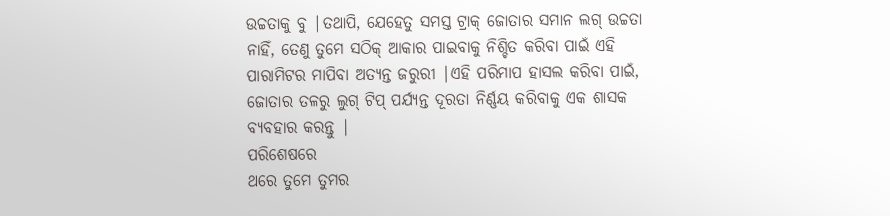ଉଚ୍ଚତାକୁ ବୁ |ତଥାପି, ଯେହେତୁ ସମସ୍ତ ଟ୍ରାକ୍ ଜୋତାର ସମାନ ଲଗ୍ ଉଚ୍ଚତା ନାହିଁ, ତେଣୁ ତୁମେ ସଠିକ୍ ଆକାର ପାଇବାକୁ ନିଶ୍ଚିତ କରିବା ପାଇଁ ଏହି ପାରାମିଟର ମାପିବା ଅତ୍ୟନ୍ତ ଜରୁରୀ |ଏହି ପରିମାପ ହାସଲ କରିବା ପାଇଁ, ଜୋତାର ତଳରୁ ଲୁଗ୍ ଟିପ୍ ପର୍ଯ୍ୟନ୍ତ ଦୂରତା ନିର୍ଣ୍ଣୟ କରିବାକୁ ଏକ ଶାସକ ବ୍ୟବହାର କରନ୍ତୁ |
ପରିଶେଷରେ
ଥରେ ତୁମେ ତୁମର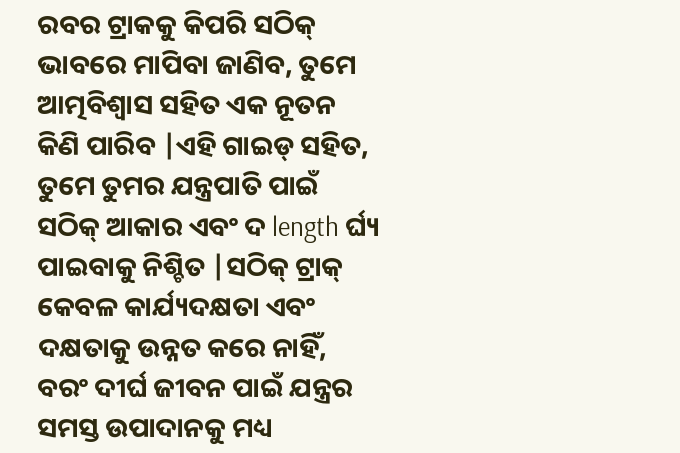ରବର ଟ୍ରାକକୁ କିପରି ସଠିକ୍ ଭାବରେ ମାପିବା ଜାଣିବ, ତୁମେ ଆତ୍ମବିଶ୍ୱାସ ସହିତ ଏକ ନୂତନ କିଣି ପାରିବ |ଏହି ଗାଇଡ୍ ସହିତ, ତୁମେ ତୁମର ଯନ୍ତ୍ରପାତି ପାଇଁ ସଠିକ୍ ଆକାର ଏବଂ ଦ length ର୍ଘ୍ୟ ପାଇବାକୁ ନିଶ୍ଚିତ |ସଠିକ୍ ଟ୍ରାକ୍ କେବଳ କାର୍ଯ୍ୟଦକ୍ଷତା ଏବଂ ଦକ୍ଷତାକୁ ଉନ୍ନତ କରେ ନାହିଁ, ବରଂ ଦୀର୍ଘ ଜୀବନ ପାଇଁ ଯନ୍ତ୍ରର ସମସ୍ତ ଉପାଦାନକୁ ମଧ୍ୟ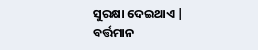ସୁରକ୍ଷା ଦେଇଥାଏ |
ବର୍ତ୍ତମାନ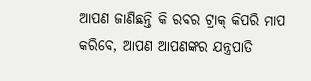ଆପଣ ଜାଣିଛନ୍ତି କି ରବର ଟ୍ରାକ୍ କିପରି ମାପ କରିବେ, ଆପଣ ଆପଣଙ୍କର ଯନ୍ତ୍ରପାତି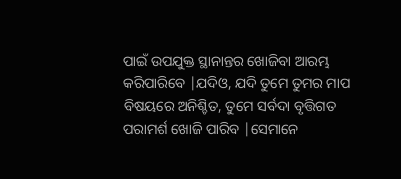ପାଇଁ ଉପଯୁକ୍ତ ସ୍ଥାନାନ୍ତର ଖୋଜିବା ଆରମ୍ଭ କରିପାରିବେ |ଯଦିଓ, ଯଦି ତୁମେ ତୁମର ମାପ ବିଷୟରେ ଅନିଶ୍ଚିତ, ତୁମେ ସର୍ବଦା ବୃତ୍ତିଗତ ପରାମର୍ଶ ଖୋଜି ପାରିବ |ସେମାନେ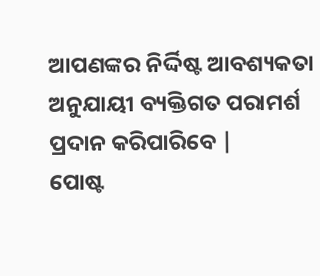ଆପଣଙ୍କର ନିର୍ଦ୍ଦିଷ୍ଟ ଆବଶ୍ୟକତା ଅନୁଯାୟୀ ବ୍ୟକ୍ତିଗତ ପରାମର୍ଶ ପ୍ରଦାନ କରିପାରିବେ |
ପୋଷ୍ଟ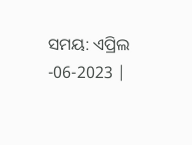ସମୟ: ଏପ୍ରିଲ -06-2023 |